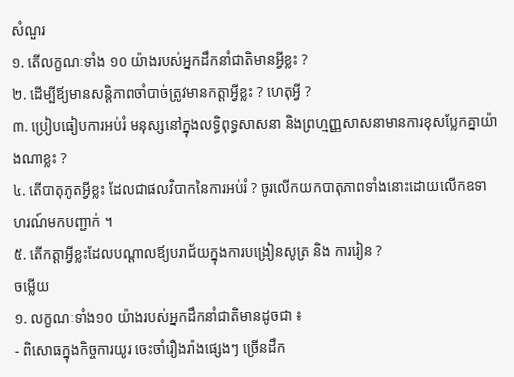សំណួរ
១. តើលក្ខណៈទាំង ១០ យ៉ាងរបស់អ្នកដឹកនាំជាតិមានអ្វីខ្លះ ?
២. ដើម្បីឪ្យមានសន្ដិភាពចាំបាច់ត្រូវមានកត្តាអ្វីខ្លះ ? ហេតុអ្វី ?
៣. ប្រៀបធៀបការអប់រំ មនុស្សនៅក្នុងលទ្ធិពុទ្ធសាសនា និងព្រហ្មញ្ញសាសនាមានការខុសប្លែកគ្នាយ៉ាងណាខ្លះ ?
៤. តើបាតុភូតអ្វីខ្លះ ដែលជាផលវិបាកនៃការអប់រំ ? ចូរលើកយកបាតុភាពទាំងនោះដោយលើកឧទាហរណ៍មកបញ្ជាក់ ។
៥. តើកត្តាអ្វីខ្លះដែលបណ្ដាលឪ្យបរាជ័យក្នុងការបង្រៀនសូត្រ និង ការរៀន ?
ចម្លើយ
១. លក្ខណៈទាំង១០ យ៉ាងរបស់អ្នកដឹកនាំជាតិមានដូចជា ៖
- ពិសោធក្នុងកិច្ចការយូរ ចេះចាំរឿងរ៉ាងផ្សេងៗ ច្រើនដឹក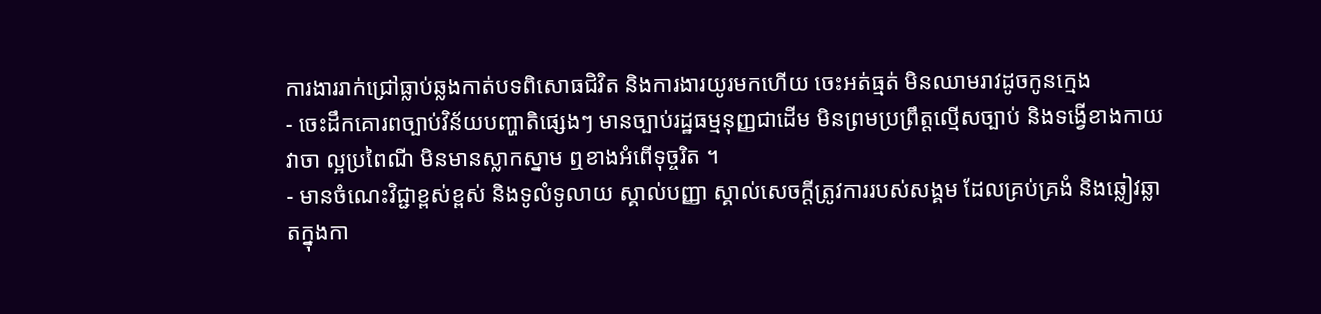ការងាររាក់ជ្រៅធ្លាប់ឆ្លងកាត់បទពិសោធជិវិត និងការងារយូរមកហើយ ចេះអត់ធ្មត់ មិនឈាមរាវដូចកូនក្មេង
- ចេះដឹកគោរពច្បាប់វិន័យបញ្ហាតិផ្សេងៗ មានច្បាប់រដ្ឋធម្មនុញ្ញជាដើម មិនព្រមប្រព្រឹត្តល្មើសច្បាប់ និងទង្វើខាងកាយ វាចា ល្អប្រពៃណី មិនមានស្លាកស្នាម ឮខាងអំពើទុច្ចរិត ។
- មានចំណេះវិជ្ជាខ្ពស់ខ្ពស់ និងទូលំទូលាយ ស្គាល់បញ្ញា ស្គាល់សេចក្ដីត្រូវការរបស់សង្គម ដែលគ្រប់គ្រងំ និងឆ្លៀវឆ្លាតក្នុងកា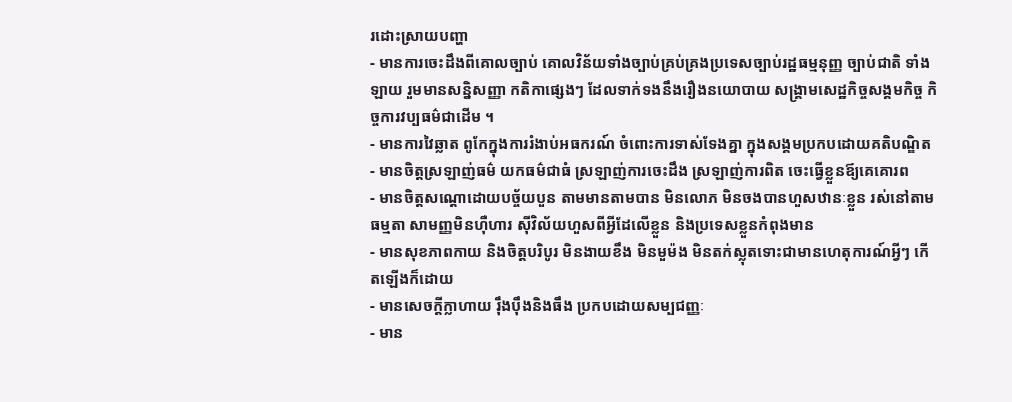រដោះស្រាយបញ្ហា
- មានការចេះដឹងពីគោលច្បាប់ គោលវិន័យទាំងច្បាប់គ្រប់គ្រងប្រទេសច្បាប់រដ្ឋធម្មនុញ្ញ ច្បាប់ជាតិ ទាំងឡាយ រួមមានសន្និសញ្ញា កតិកាផ្សេងៗ ដែលទាក់ទងនឹងរឿងនយោបាយ សង្រ្គាមសេដ្ឋកិច្ចសង្គមកិច្ច កិច្ចការវប្បធម៌ជាដើម ។
- មានការវៃឆ្លាត ពូកែក្នុងការរំងាប់អធករណ៍ ចំពោះការទាស់ទែងគ្នា ក្នុងសង្គមប្រកបដោយគតិបណ្ឌិត
- មានចិត្តស្រឡាញ់ធម៌ យកធម៌ជាធំ ស្រឡាញ់ការចេះដឹង ស្រឡាញ់ការពិត ចេះធ្វើខ្លួនឪ្យគេគោរព
- មានចិត្តសណ្ដោដោយបច្ច័យបួន តាមមានតាមបាន មិនលោភ មិនចងបានហួសឋានៈខ្លួន រស់នៅតាមធម្មតា សាមញ្ញមិនហ៊ឺហារ ស៊ីវិល័យហួសពីអ្វីដែលើខ្លួន និងប្រទេសខ្លួនកំពុងមាន
- មានសុខភាពកាយ និងចិត្តបរិបូរ មិនងាយខឹង មិនមួម៉ង មិនតក់ស្លុតទោះជាមានហេតុការណ៍អ្វីៗ កើតឡើងក៏ដោយ
- មានសេចក្ដីក្លាហាយ រ៉ឹងប៉ឹងនិងធឹង ប្រកបដោយសម្បជញ្ញៈ
- មាន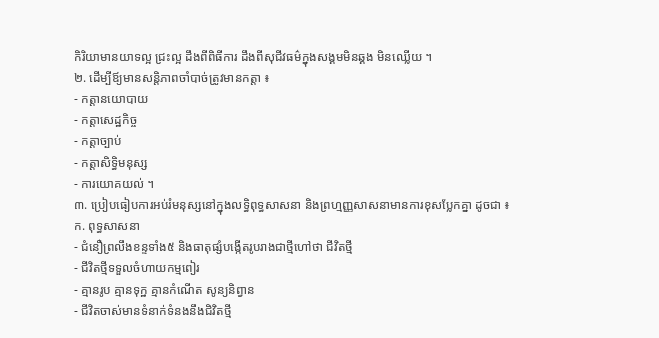កិរិយាមានយាទល្អ ជ្រះល្អ ដឹងពីពិធីការ ដឹងពីសុជីវធម៌ក្នុងសង្គមមិនឆ្គង មិនឈ្លើយ ។
២. ដើម្បីឪ្យមានសន្ដិភាពចាំបាច់ត្រូវមានកត្តា ៖
- កត្តានយោបាយ
- កត្តាសេដ្ឋកិច្ច
- កត្តាច្បាប់
- កត្តាសិទ្ធិមនុស្ស
- ការយោគយល់ ។
៣. ប្រៀបធៀបការអប់រំមនុស្សនៅក្នុងលទ្ធិពុទ្ធសាសនា និងព្រហ្មញ្ញសាសនាមានការខុសប្លែកគ្នា ដូចជា ៖
ក. ពុទ្ធសាសនា
- ជំនឿព្រលឹងខន្ទទាំង៥ និងធាតុផ្សំបង្កើតរូបរាងជាថ្មីហៅថា ជីវិតថ្មី
- ជីវិតថ្មីទទួលចំហាយកម្មពៀរ
- គ្មានរូប គ្មានទុក្ឋ គ្មានកំណើត សូន្យនិព្វាន
- ជីវិតចាស់មានទំនាក់ទំនងនឹងជិវិតថ្មី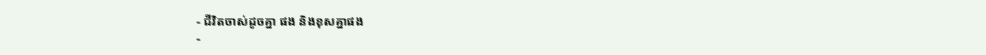- ជីវិតចាស់ដូចគ្នា ផង និងខុសគ្នាផង
-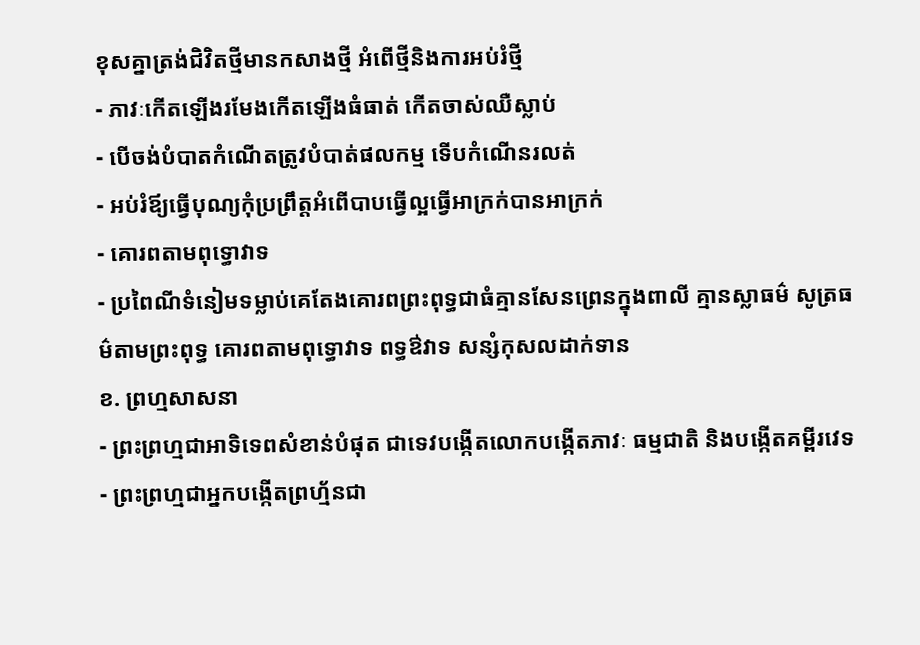ខុសគ្នាត្រង់ជិវិតថ្មីមានកសាងថ្មី អំពើថ្មីនិងការអប់រំថ្មី
- ភាវៈកើតឡើងរមែងកើតឡើងធំធាត់ កើតចាស់ឈឺស្លាប់
- បើចង់បំបាតកំណើតត្រូវបំបាត់ផលកម្ម ទើបកំណើនរលត់
- អប់រំឪ្យធ្វើបុណ្យកុំប្រព្រឹត្តអំពើបាបធ្វើល្អធ្វើអាក្រក់បានអាក្រក់
- គោរពតាមពុទ្ធោវាទ
- ប្រពៃណីទំនៀមទម្លាប់គេតែងគោរពព្រះពុទ្ធជាធំគ្មានសែនព្រេនក្នុងពាលី គ្មានស្លាធម៌ សូត្រធម៌តាមព្រះពុទ្ធ គោរពតាមពុទ្ធោវាទ ពទ្ធឳវាទ សន្សំកុសលដាក់ទាន
ខ. ព្រហ្មសាសនា
- ព្រះព្រហ្មជាអាទិទេពសំខាន់បំផុត ជាទេវបង្កើតលោកបង្កើតភាវៈ ធម្មជាតិ និងបង្កើតគម្ពីរវេទ
- ព្រះព្រហ្មជាអ្នកបង្កើតព្រហ្ម័នជា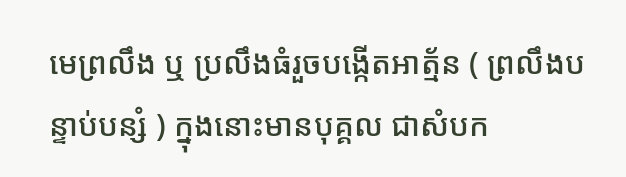មេព្រលឹង ឬ ប្រលឹងធំរួចបង្កើតអាត្ម័ន ( ព្រលឹងបន្ទាប់បន្សំ ) ក្នុងនោះមានបុគ្គល ជាសំបក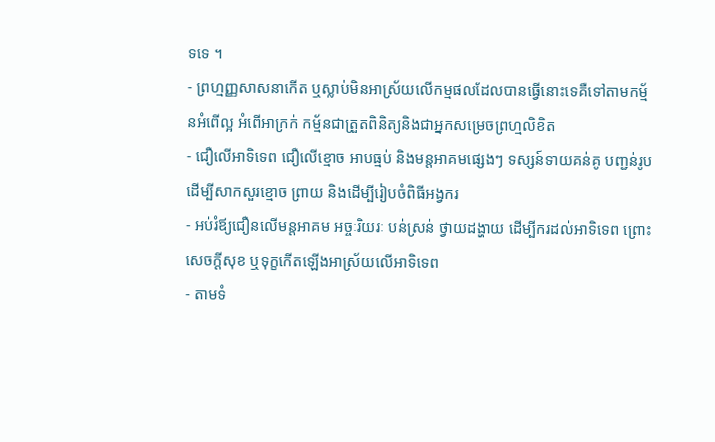ទទេ ។
- ព្រហ្មញ្ញសាសនាកើត ឬស្លាប់មិនអាស្រ័យលើកម្មផលដែលបានធ្វើនោះទេគឺទៅតាមកម្ម័នអំពើល្អ អំពើអាក្រក់ កម្ម័នជាត្រួតពិនិត្យនិងជាអ្នកសម្រេចព្រហ្មលិខិត
- ជឿលើអាទិទេព ជឿលើខ្មោច អាបធ្មប់ និងមន្តអាគមផ្សេងៗ ទស្សន៍ទាយគន់គូ បញ្ជន់រូបដើម្បីសាកសួរខ្មោច ព្រាយ និងដើម្បីរៀបចំពិធីអង្វករ
- អប់រំឪ្យជឿនលើមន្ដអាគម អច្ចៈរិយរៈ បន់ស្រន់ ថ្វាយដង្ហាយ ដើម្បីករដល់អាទិទេព ព្រោះសេចក្ដីសុខ ឬទុក្ខកើតឡើងអាស្រ័យលើអាទិទេព
- តាមទំ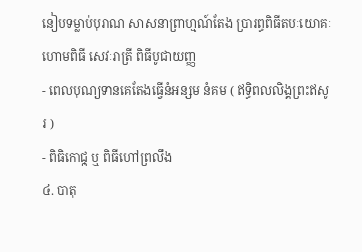នៀបទម្លាប់បុរាណ សាសនាព្រាហ្មណ៍តែង ប្រារព្ធពិធីតបៈយោគៈ ហោមពិធី សេវៈរាត្រី ពិធីបូជាយញ្ញ
- ពេលបុណ្យទានគេតែងធ្វើនំអន្សម នំគម ( ឥទ្ធិពលលិង្គព្រះឥសូរ )
- ពិធិកោជុ្ក ឬ ពិធីហៅព្រលឹង
៤. បាតុ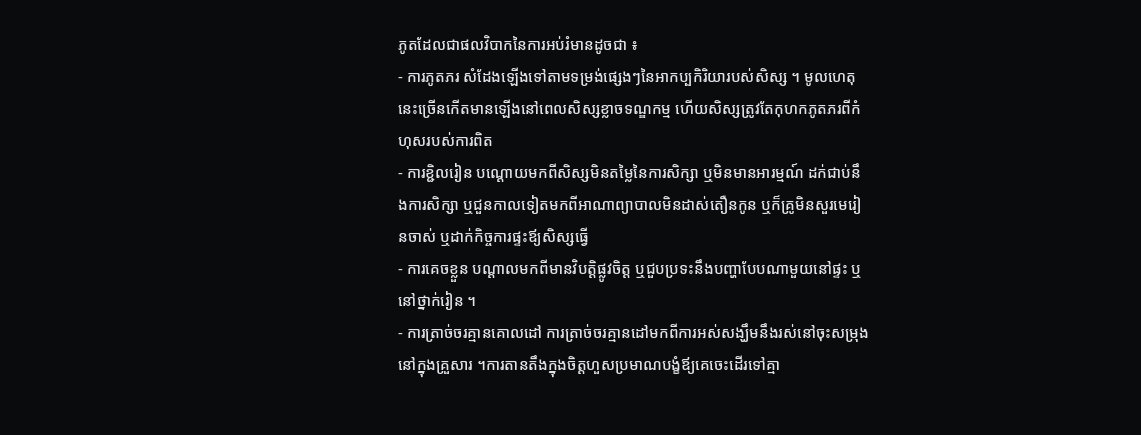ភូតដែលជាផលវិបាកនៃការអប់រំមានដូចជា ៖
- ការភូតភរ សំដែងឡើងទៅតាមទម្រង់ផ្សេងៗនៃអាកប្បកិរិយារបស់សិស្ស ។ មូលហេតុនេះច្រើនកើតមានឡើងនៅពេលសិស្សខ្លាចទណ្ឌកម្ម ហើយសិស្សត្រូវតែកុហកភូតភរពីកំហុសរបស់ការពិត
- ការខ្ជិលរៀន បណ្ដោយមកពីសិស្សមិនតម្លៃនៃការសិក្សា ឬមិនមានអារម្មណ៍ ដក់ជាប់នឹងការសិក្សា ឬជួនកាលទៀតមកពីអាណាព្យាបាលមិនដាស់តឿនកូន ឬក៏គ្រូមិនសួរមេរៀនចាស់ ឬដាក់កិច្ចការផ្ទះឪ្យសិស្សធ្វើ
- ការគេចខ្លួន បណ្ដាលមកពីមានវិបត្តិផ្លូវចិត្ត ឬជួបប្រទះនឹងបញ្ហាបែបណាមួយនៅផ្ទះ ឬនៅថ្នាក់រៀន ។
- ការត្រាច់ចរគ្មានគោលដៅ ការត្រាច់ចរគ្មានដៅមកពីការអស់សង្ឃឹមនឹងរស់នៅចុះសម្រុងនៅក្នុងគ្រួសារ ។ការតានតឹងក្នុងចិត្តហួសប្រមាណបង្ខំឪ្យគេចេះដើរទៅគ្មា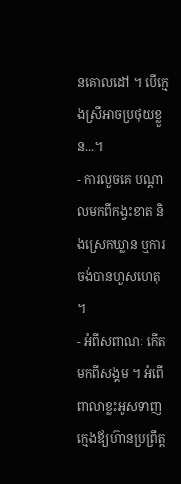នគោលដៅ ។ បើក្មេងស្រីអាចប្រថុយខ្លួន...។
- ការលួចគេ បណ្ដាលមកពីកង្វះខាត និងស្រេកឃ្លាន ឬការចង់បានហួសហេតុ ។
- អំពីសពាណៈ កើតមកពីសង្គម ។ អំពើពាលាខ្លះអូសទាញក្មេងឪ្យហ៊ានប្រព្រឹត្ត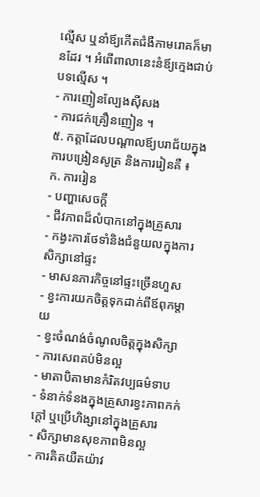ល្មើស ឬនាំឪ្យកើតជំងឺកាមរោគក៏មានដែរ ។ អំពើពាលានេះនំឪ្យក្មេងជាប់បទល្មើស ។
- ការញៀនល្បែងស៊ីសង
- ការជក់គ្រឿនញៀន ។
៥. កត្តាដែលបណ្ដាលឪ្យបរាជ័យក្នុងការបង្រៀនសូត្រ និងការរៀនគឺ ៖
ក. ការរៀន
- បញ្ហាសេចក្ដី
- ជីវភាពដ៏លំបាកនៅក្នុងគ្រួសារ
- កង្វះការថែទាំនិងជំនួយលក្នុងការសិក្សានៅផ្ទះ
- មាសនភារកិច្ចនៅផ្ទះច្រើនហួស
- ខ្វះការយកចិត្តទុកដាក់ពីឪពុកម្ដាយ
- ខ្វះចំណង់ចំណូលចិត្តក្នុងសិក្សា
- ការសេពគប់មិនល្អ
- មាតាបិតាមានកំរិតវប្បធម៌ទាប
- ទំនាក់ទំនងក្នុងគ្រួសារខ្វះភាពកក់ក្ដៅ ឬប្រើហិង្សានៅក្នុងគ្រួសារ
- សិក្សាមានសុខភាពមិនល្អ
- ការគិតយឺតយ៉ាវ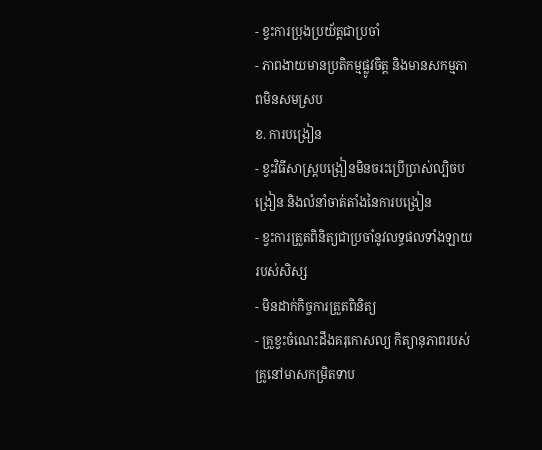- ខ្វះការប្រុងប្រយ័ត្តជាប្រចាំ
- ភាពងាយមានប្រតិកម្មផ្លូវចិត្ត និងមានសកម្មភាពមិនសមស្រប
ខ. ការបង្រៀន
- ខ្វះវិធីសាស្រ្ដបង្រៀនមិនចរះប្រើប្រាស់ល្បិចបង្រៀន និងលំនាំចាត់តាំងនៃការបង្រៀន
- ខ្វះការត្រួតពិនិត្យជាប្រចាំនូវលទ្ធផលទាំងឡាយរបស់សិស្ស
- មិនដាក់កិច្ចការត្រួតពិនិត្យ
- គ្រួខ្វះចំណេះដឹងគរុកោសល្យ កិត្យានុភាពរបស់គ្រូនៅមាសកម្រិតទាប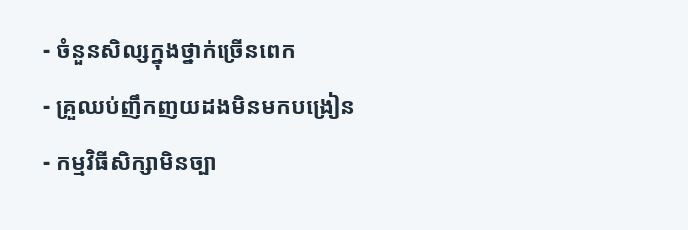- ចំនួនសិល្សក្នុងថ្នាក់ច្រើនពេក
- គ្រួឈប់ញឹកញយដងមិនមកបង្រៀន
- កម្មវិធីសិក្សាមិនច្បា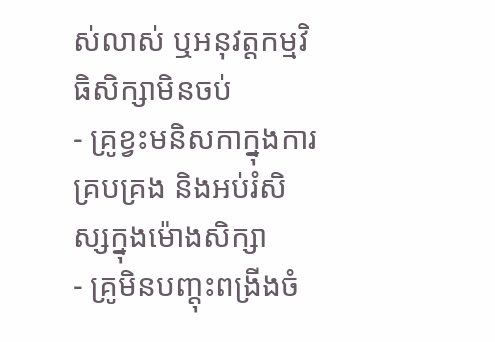ស់លាស់ ឬអនុវត្តកម្មវិធិសិក្សាមិនចប់
- គ្រូខ្វះមនិសកាក្នុងការគ្របគ្រង និងអប់រំសិស្សក្នុងម៉ោងសិក្សា
- គ្រូមិនបញ្ដុះពង្រីងចំ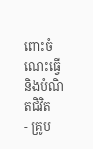ពោះចំណេះធ្វើ និងបំណិតជិវិត
- គ្រូប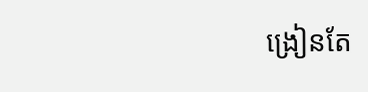ង្រៀនតែ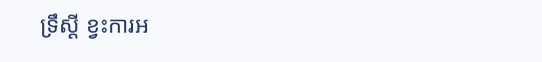ទ្រឹស្ដី ខ្វះការអ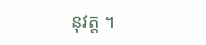នុវត្ត ។